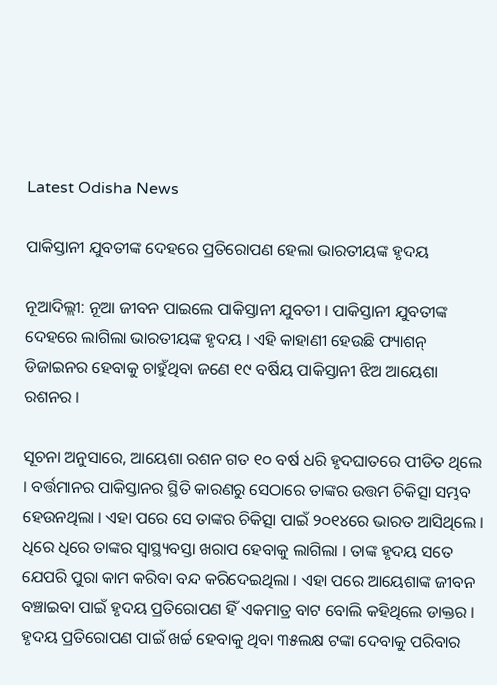Latest Odisha News

ପାକିସ୍ତାନୀ ଯୁବତୀଙ୍କ ଦେହରେ ପ୍ରତିରୋପଣ ହେଲା ଭାରତୀୟଙ୍କ ହୃଦୟ

ନୂଆଦିଲ୍ଲୀ: ନୂଆ ଜୀବନ ପାଇଲେ ପାକିସ୍ତାନୀ ଯୁବତୀ । ପାକିସ୍ତାନୀ ଯୁବତୀଙ୍କ ଦେହରେ ଲାଗିଲା ଭାରତୀୟଙ୍କ ହୃଦୟ । ଏହି କାହାଣୀ ହେଉଛି ଫ୍ୟାଶନ୍ ଡିଜାଇନର ହେବାକୁ ଚାହୁଁଥିବା ଜଣେ ୧୯ ବର୍ଷିୟ ପାକିସ୍ତାନୀ ଝିଅ ଆୟେଶା ରଶନର ।

ସୂଚନା ଅନୁସାରେ, ଆୟେଶା ରଶନ ଗତ ୧୦ ବର୍ଷ ଧରି ହୃଦଘାତରେ ପୀଡିତ ଥିଲେ । ବର୍ତ୍ତମାନର ପାକିସ୍ତାନର ସ୍ଥିତି କାରଣରୁ ସେଠାରେ ତାଙ୍କର ଉତ୍ତମ ଚିକିତ୍ସା ସମ୍ଭବ ହେଉନଥିଲା । ଏହା ପରେ ସେ ତାଙ୍କର ଚିକିତ୍ସା ପାଇଁ ୨୦୧୪ରେ ଭାରତ ଆସିଥିଲେ । ଧିରେ ଧିରେ ତାଙ୍କର ସ୍ଵାସ୍ଥ୍ୟବସ୍ତା ଖରାପ ହେବାକୁ ଲାଗିଲା । ତାଙ୍କ ହୃଦୟ ସତେ ଯେପରି ପୁରା କାମ କରିବା ବନ୍ଦ କରିଦେଇଥିଲା । ଏହା ପରେ ଆୟେଶାଙ୍କ ଜୀବନ ବଞ୍ଚାଇବା ପାଇଁ ହୃଦୟ ପ୍ରତିରୋପଣ ହିଁ ଏକମାତ୍ର ବାଟ ବୋଲି କହିଥିଲେ ଡାକ୍ତର । ହୃଦୟ ପ୍ରତିରୋପଣ ପାଇଁ ଖର୍ଚ୍ଚ ହେବାକୁ ଥିବା ୩୫ଲକ୍ଷ ଟଙ୍କା ଦେବାକୁ ପରିବାର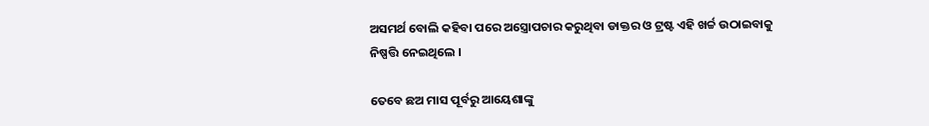ଅସମର୍ଥ ବୋଲି କହିବା ପରେ ଅସ୍ତ୍ରୋପଚାର କରୁଥିବା ଡାକ୍ତର ଓ ଟ୍ରଷ୍ଟ ଏହି ଖର୍ଚ୍ଚ ଉଠାଇବାକୁ ନିଷ୍ପତ୍ତି ନେଇଥିଲେ ।

ତେବେ ଛଅ ମାସ ପୂର୍ବରୁ ଆୟେଶାଙ୍କୁ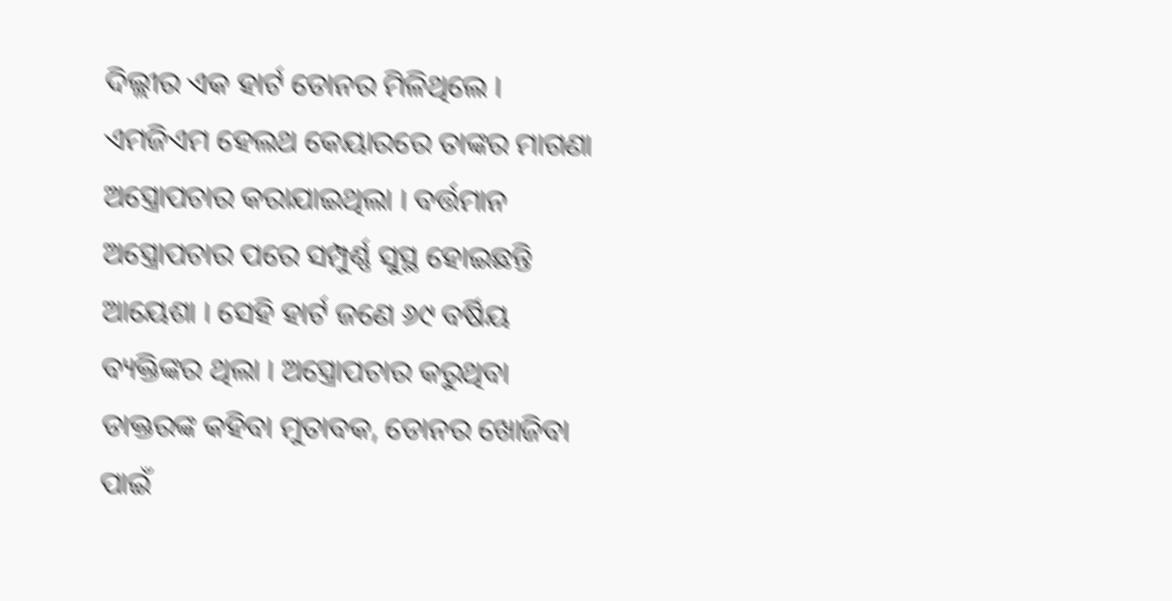ଦିଲ୍ଲୀର ଏକ ହାର୍ଟ ଡୋନର ମିଳିଥିଲେ । ଏମଜିଏମ ହେଲଥ କେୟାରରେ ତାଙ୍କର ମାଗଣା ଅସ୍ତ୍ରୋପଚାର କରାଯାଇଥିଲା । ବର୍ତ୍ତମାନ ଅସ୍ତ୍ରୋପଚାର ପରେ ସମ୍ପୁର୍ଣ୍ଣ ସୁସ୍ଥ ହୋଇଛନ୍ତି ଆୟେଶା । ସେହି ହାର୍ଟ ଜଣେ ୬୯ ବର୍ଷିୟ ବ୍ୟକ୍ତିଙ୍କର ଥିଲା । ଅସ୍ତ୍ରୋପଚାର କରୁଥିବା ଡାକ୍ତରଙ୍କ କହିବା ମୁତାବକ, ଡୋନର ଖୋଜିବା ପାଇଁ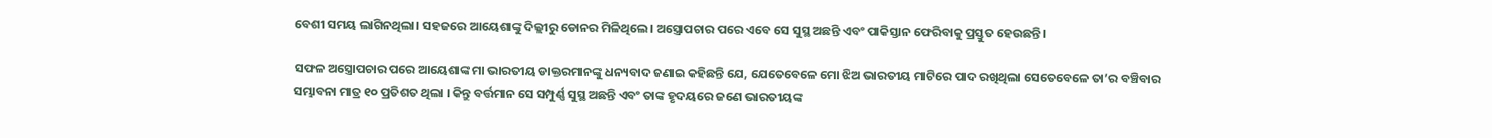ବେଶୀ ସମୟ ଲାଗିନଥିଲା। ସହଜରେ ଆୟେଶାଙ୍କୁ ଦିଲ୍ଲୀରୁ ଡୋନର ମିଳିଥିଲେ। ଅସ୍ତ୍ରୋପଚାର ପରେ ଏବେ ସେ ସୁସ୍ଥ ଅଛନ୍ତି ଏବଂ ପାକିସ୍ତାନ ଫେରିବାକୁ ପ୍ରସ୍ତୁତ ହେଉଛନ୍ତି।

ସଫଳ ଅସ୍ତ୍ରୋପଚାର ପରେ ଆୟେଶାଙ୍କ ମା ଭାରତୀୟ ଡାକ୍ତରମାନଙ୍କୁ ଧନ୍ୟବାଦ ଜଣାଇ କହିଛନ୍ତି ଯେ, ଯେତେବେଳେ ମୋ ଝିଅ ଭାରତୀୟ ମାଟିରେ ପାଦ ରଖିଥିଲା ସେତେବେଳେ ତା’ର ବଞ୍ଚିବାର ସମ୍ଭାବନା ମାତ୍ର ୧୦ ପ୍ରତିଶତ ଥିଲା । କିନ୍ତୁ ବର୍ତ୍ତମାନ ସେ ସମ୍ପୁର୍ଣ୍ଣ ସୁସ୍ଥ ଅଛନ୍ତି ଏବଂ ତାଙ୍କ ହୃଦୟରେ ଜଣେ ଭାରତୀୟଙ୍କ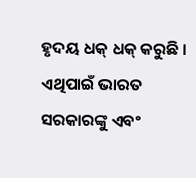ହୃଦୟ ଧକ୍‌ ଧକ୍‌ କରୁଛି । ଏଥିପାଇଁ ଭାରତ ସରକାରଙ୍କୁ ଏବଂ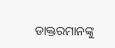ଡାକ୍ତରମାନଙ୍କୁ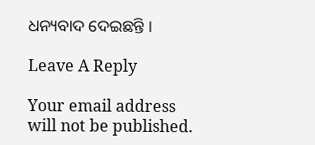ଧନ୍ୟବାଦ ଦେଇଛନ୍ତି ।

Leave A Reply

Your email address will not be published.